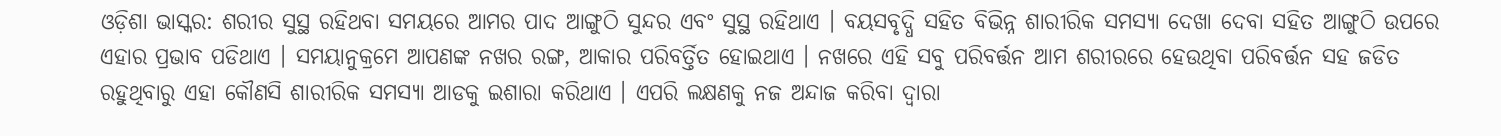ଓଡ଼ିଶା ଭାସ୍କର: ଶରୀର ସୁସ୍ଥ ରହିଥବା ସମୟରେ ଆମର ପାଦ ଆଙ୍ଗୁଠି ସୁନ୍ଦର ଏବଂ ସୁସ୍ଥ ରହିଥାଏ । ବୟସବୃଦ୍ଧି ସହିତ ବିଭିନ୍ନ ଶାରୀରିକ ସମସ୍ୟା ଦେଖା ଦେବା ସହିତ ଆଙ୍ଗୁଠି ଉପରେ ଏହାର ପ୍ରଭାବ ପଡିଥାଏ । ସମୟାନୁକ୍ରମେ ଆପଣଙ୍କ ନଖର ରଙ୍ଗ, ଆକାର ପରିବର୍ତ୍ତିତ ହୋଇଥାଏ । ନଖରେ ଏହି ସବୁ ପରିବର୍ତ୍ତନ ଆମ ଶରୀରରେ ହେଉଥିବା ପରିବର୍ତ୍ତନ ସହ ଜଡିତ ରହୁଥିବାରୁ ଏହା କୌଣସି ଶାରୀରିକ ସମସ୍ୟା ଆଡକୁ ଇଶାରା କରିଥାଏ । ଏପରି ଲକ୍ଷଣକୁ ନଜ ଅନ୍ଦାଜ କରିବା ଦ୍ୱାରା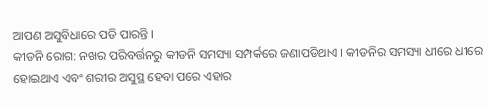ଆପଣ ଅସୁବିଧାରେ ପଡି ପାରନ୍ତି ।
କୀଡନି ରୋଗ: ନଖର ପରିବର୍ତ୍ତନରୁ କୀଡନି ସମସ୍ୟା ସମ୍ପର୍କରେ ଜଣାପଡିଥାଏ । କୀଡନିର ସମସ୍ୟା ଧୀରେ ଧୀରେ ହୋଇଥାଏ ଏବଂ ଶରୀର ଅସୁସ୍ଥ ହେବା ପରେ ଏହାର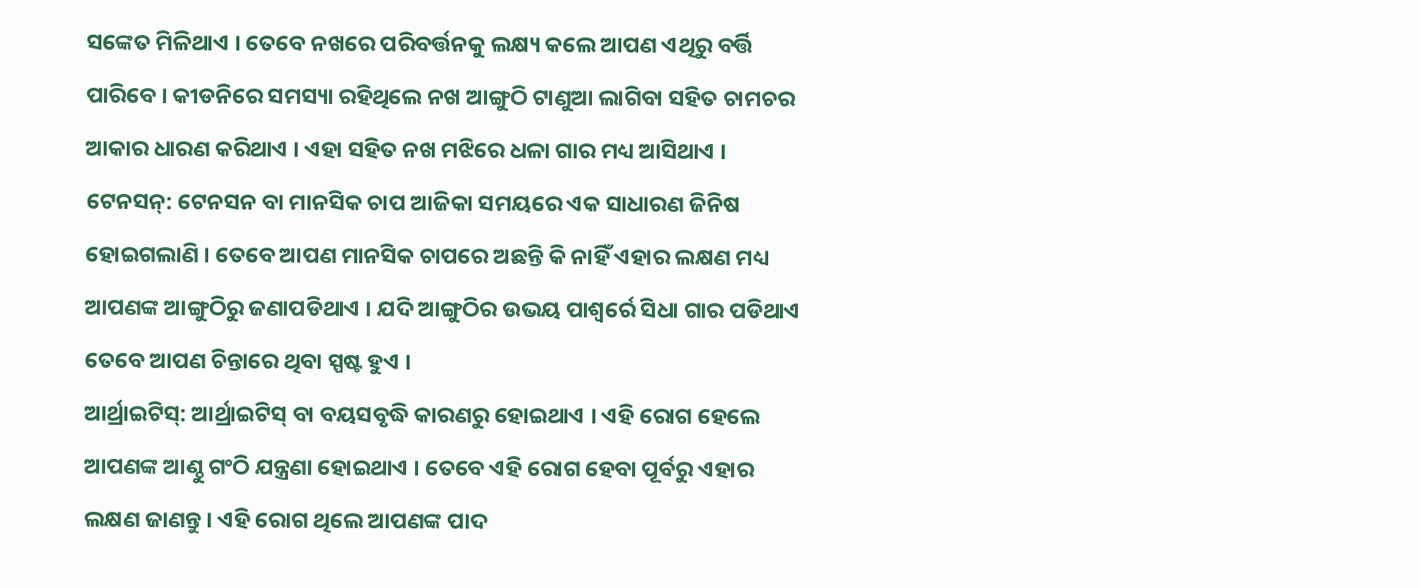ସଙ୍କେତ ମିଳିଥାଏ । ତେବେ ନଖରେ ପରିବର୍ତ୍ତନକୁ ଲକ୍ଷ୍ୟ କଲେ ଆପଣ ଏଥିରୁ ବର୍ତ୍ତି ପାରିବେ । କୀଡନିରେ ସମସ୍ୟା ରହିଥିଲେ ନଖ ଆଙ୍ଗୁଠି ଟାଣୁଆ ଲାଗିବା ସହିତ ଚାମଚର ଆକାର ଧାରଣ କରିଥାଏ । ଏହା ସହିତ ନଖ ମଝିରେ ଧଳା ଗାର ମଧ୍ୟ ଆସିଥାଏ ।
ଟେନସନ୍: ଟେନସନ ବା ମାନସିକ ଚାପ ଆଜିକା ସମୟରେ ଏକ ସାଧାରଣ ଜିନିଷ ହୋଇଗଲାଣି । ତେବେ ଆପଣ ମାନସିକ ଚାପରେ ଅଛନ୍ତି କି ନାହିଁ ଏହାର ଲକ୍ଷଣ ମଧ୍ୟ ଆପଣଙ୍କ ଆଙ୍ଗୁଠିରୁ ଜଣାପଡିଥାଏ । ଯଦି ଆଙ୍ଗୁଠିର ଉଭୟ ପାଶ୍ୱର୍ରେ ସିଧା ଗାର ପଡିଥାଏ ତେବେ ଆପଣ ଚିନ୍ତାରେ ଥିବା ସ୍ପଷ୍ଟ ହୁଏ ।
ଆର୍ଥ୍ରାଇଟିସ୍: ଆର୍ଥ୍ରାଇଟିସ୍ ବା ବୟସବୃଦ୍ଧି କାରଣରୁ ହୋଇଥାଏ । ଏହି ରୋଗ ହେଲେ ଆପଣଙ୍କ ଆଣ୍ଠୁ ଗଂଠି ଯନ୍ତ୍ରଣା ହୋଇଥାଏ । ତେବେ ଏହି ରୋଗ ହେବା ପୂର୍ବରୁ ଏହାର ଲକ୍ଷଣ ଜାଣନ୍ତୁ । ଏହି ରୋଗ ଥିଲେ ଆପଣଙ୍କ ପାଦ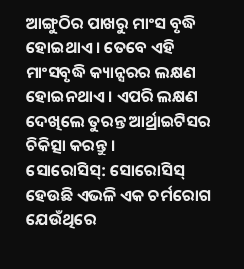ଆଙ୍ଗୁଠିର ପାଖରୁ ମାଂସ ବୃଦ୍ଧି ହୋଇଥାଏ । ତେବେ ଏହି ମାଂସବୃଦ୍ଧି କ୍ୟାନ୍ସରର ଲକ୍ଷଣ ହୋଇନଥାଏ । ଏପରି ଲକ୍ଷଣ ଦେଖିଲେ ତୁରନ୍ତ ଆର୍ଥ୍ରାଇଟିସର ଚିକିତ୍ସା କରନ୍ତୁ ।
ସୋରୋସିସ୍: ସୋରୋସିସ୍ ହେଉଛି ଏଭଳି ଏକ ଚର୍ମରୋଗ ଯେଉଁଥିରେ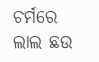ଚର୍ମରେ ଲାଲ ଛଉ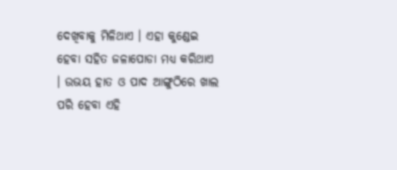ଦେଖିବାକୁ ମିଳିଥାଏ । ଏହା କୁଣ୍ଡେଇ ହେବା ସହିତ ଜଳାପୋଡା ମଧ୍ୟ କରିଥାଏ । ଉଭୟ ହାତ ଓ ପାଦ ଆଙ୍ଗୁଠିରେ ଖାଲ ପରି ହେବା ଏହି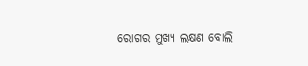ରୋଗର ମୁଖ୍ୟ ଲକ୍ଷଣ ବୋଲି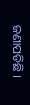ଜଣାପଡିଛି ।